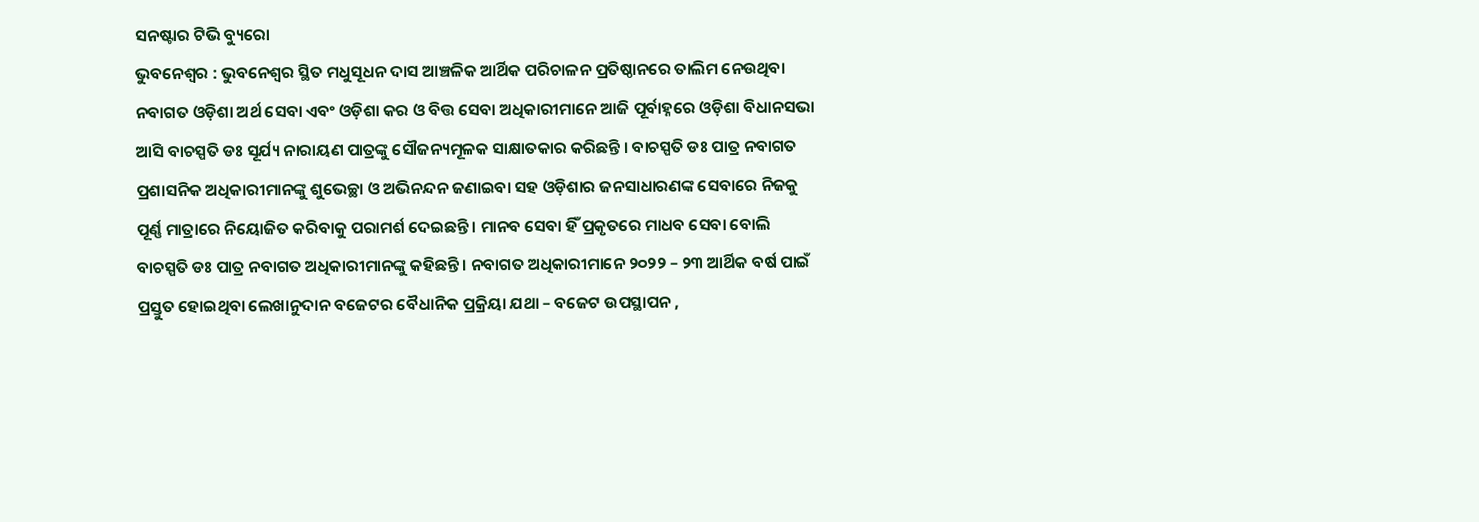ସନଷ୍ଟାର ଟିଭି ବ୍ୟୁରୋ
ଭୁବନେଶ୍ବର : ଭୁବନେଶ୍ବର ସ୍ଥିତ ମଧୁସୂଧନ ଦାସ ଆଞ୍ଚଳିକ ଆର୍ଥିକ ପରିଚାଳନ ପ୍ରତିଷ୍ଠାନରେ ତାଲିମ ନେଉଥିବା ନବାଗତ ଓଡ଼ିଶା ଅର୍ଥ ସେବା ଏବଂ ଓଡ଼ିଶା କର ଓ ବିତ୍ତ ସେବା ଅଧିକାରୀମାନେ ଆଜି ପୂର୍ବାହ୍ନରେ ଓଡ଼ିଶା ବିଧାନସଭା ଆସି ବାଚସ୍ପତି ଡଃ ସୂର୍ଯ୍ୟ ନାରାୟଣ ପାତ୍ରଙ୍କୁ ସୌଜନ୍ୟମୂଳକ ସାକ୍ଷାତକାର କରିଛନ୍ତି । ବାଚସ୍ପତି ଡଃ ପାତ୍ର ନବାଗତ ପ୍ରଶାସନିକ ଅଧିକାରୀମାନଙ୍କୁ ଶୁଭେଚ୍ଛା ଓ ଅଭିନନ୍ଦନ ଜଣାଇବା ସହ ଓଡ଼ିଶାର ଜନସାଧାରଣଙ୍କ ସେବାରେ ନିଜକୁ ପୂର୍ଣ୍ଣ ମାତ୍ରାରେ ନିୟୋଜିତ କରିବାକୁ ପରାମର୍ଶ ଦେଇଛନ୍ତି । ମାନବ ସେବା ହିଁ ପ୍ରକୃତରେ ମାଧବ ସେବା ବୋଲି ବାଚସ୍ପତି ଡଃ ପାତ୍ର ନବାଗତ ଅଧିକାରୀମାନଙ୍କୁ କହିଛନ୍ତି । ନବାଗତ ଅଧିକାରୀମାନେ ୨୦୨୨ – ୨୩ ଆର୍ଥିକ ବର୍ଷ ପାଇଁ ପ୍ରସ୍ତୁତ ହୋଇଥିବା ଲେଖାନୁଦାନ ବଜେଟର ବୈଧାନିକ ପ୍ରକ୍ରିୟା ଯଥା – ବଜେଟ ଉପସ୍ଥାପନ ,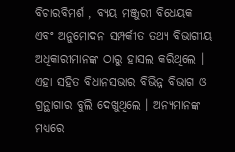ବିଚାରବିମର୍ଶ , ବ୍ୟୟ ମଞ୍ଜୁରୀ ବିଧେୟକ ଏବଂ ଅନୁମୋଦନ ସମ୍ପର୍କୀତ ତଥ୍ୟ ବିଭାଗୀୟ ଅଧିକାରୀମାନଙ୍କ ଠାରୁ ହାସଲ କରିଥିଲେ । ଏହା ସହିତ ବିଧାନସଭାର ବିଭିନ୍ନ ବିଭାଗ ଓ ଗ୍ରନ୍ଥାଗାର ବୁଲି ଦେଖୁଥିଲେ । ଅନ୍ୟମାନଙ୍କ ମଧ୍ୟରେ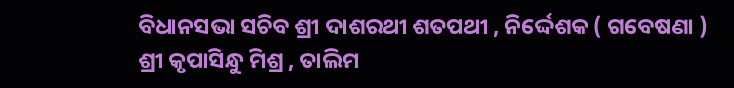ବିଧାନସଭା ସଚିବ ଶ୍ରୀ ଦାଶରଥୀ ଶତପଥୀ , ନିର୍ଦ୍ଦେଶକ ( ଗବେଷଣା ) ଶ୍ରୀ କୃପାସିନ୍ଧୁ ମିଶ୍ର , ତାଲିମ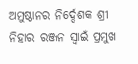ଅମୁଷ୍ଠାନର ନିର୍ଦ୍ଦେଶକ ଶ୍ରୀ ନିହାର ରଞ୍ଜନ ସ୍ବାଇଁ ପ୍ରମୁଖ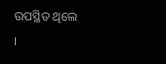ଉପସ୍ଥିତ ଥିଲେ ।